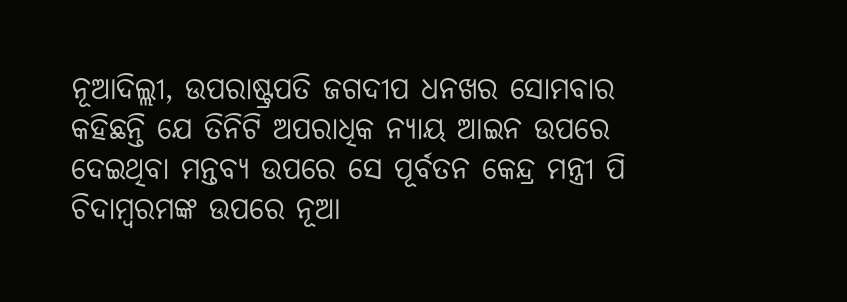ନୂଆଦିଲ୍ଲୀ, ଉପରାଷ୍ଟ୍ରପତି ଜଗଦୀପ ଧନଖର ସୋମବାର କହିଛନ୍ତି ଯେ ତିନିଟି ଅପରାଧିକ ନ୍ୟାୟ ଆଇନ ଉପରେ ଦେଇଥିବା ମନ୍ତବ୍ୟ ଉପରେ ସେ ପୂର୍ବତନ କେନ୍ଦ୍ର ମନ୍ତ୍ରୀ ପି ଚିଦାମ୍ବରମଙ୍କ ଉପରେ ନୂଆ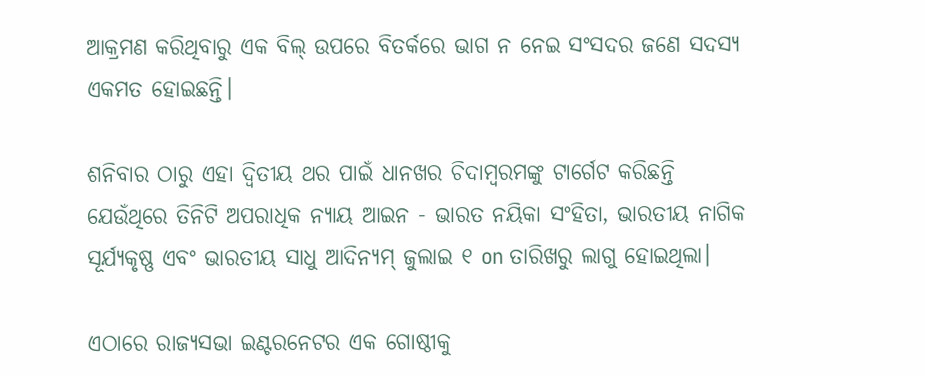ଆକ୍ରମଣ କରିଥିବାରୁ ଏକ ବିଲ୍ ଉପରେ ବିତର୍କରେ ଭାଗ ନ ନେଇ ସଂସଦର ଜଣେ ସଦସ୍ୟ ଏକମତ ହୋଇଛନ୍ତି।

ଶନିବାର ଠାରୁ ଏହା ଦ୍ୱିତୀୟ ଥର ପାଇଁ ଧାନଖର ଚିଦାମ୍ବରମଙ୍କୁ ଟାର୍ଗେଟ କରିଛନ୍ତି ଯେଉଁଥିରେ ତିନିଟି ଅପରାଧିକ ନ୍ୟାୟ ଆଇନ - ଭାରତ ନୟିକା ସଂହିତା, ଭାରତୀୟ ନାଗିକ ସୂର୍ଯ୍ୟକୃଷ୍ଣ ଏବଂ ଭାରତୀୟ ସାଧୁ ଆଦିନ୍ୟମ୍ ଜୁଲାଇ ୧ on ତାରିଖରୁ ଲାଗୁ ହୋଇଥିଲା।

ଏଠାରେ ରାଜ୍ୟସଭା ଇଣ୍ଟରନେଟର ଏକ ଗୋଷ୍ଠୀକୁ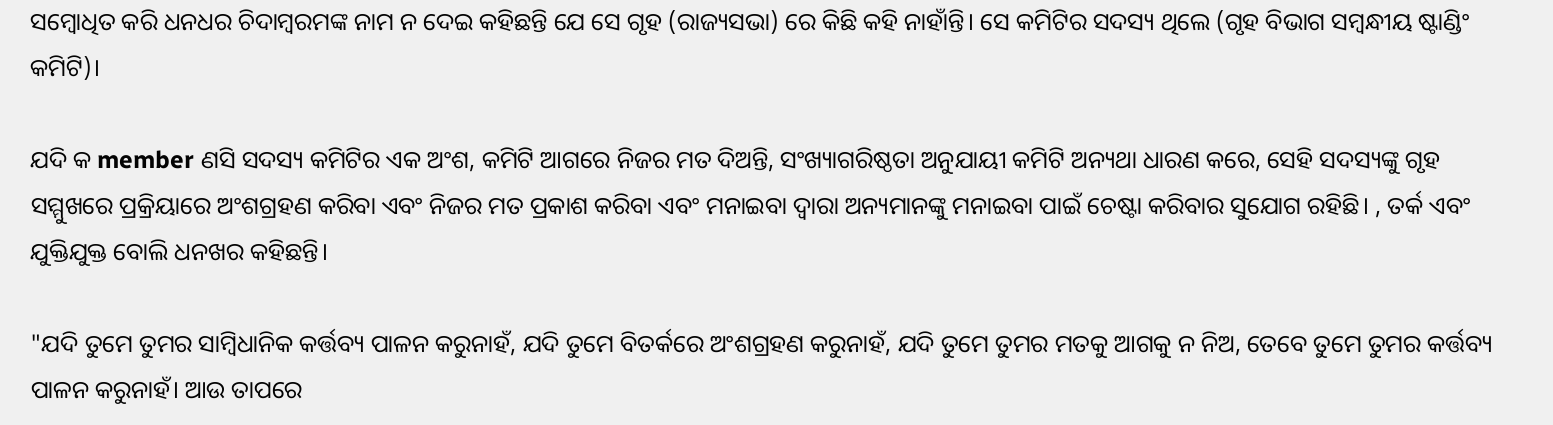ସମ୍ବୋଧିତ କରି ଧନଧର ଚିଦାମ୍ବରମଙ୍କ ନାମ ନ ଦେଇ କହିଛନ୍ତି ଯେ ସେ ଗୃହ (ରାଜ୍ୟସଭା) ରେ କିଛି କହି ନାହାଁନ୍ତି। ସେ କମିଟିର ସଦସ୍ୟ ଥିଲେ (ଗୃହ ବିଭାଗ ସମ୍ବନ୍ଧୀୟ ଷ୍ଟାଣ୍ଡିଂ କମିଟି)।

ଯଦି କ member ଣସି ସଦସ୍ୟ କମିଟିର ଏକ ଅଂଶ, କମିଟି ଆଗରେ ନିଜର ମତ ଦିଅନ୍ତି, ସଂଖ୍ୟାଗରିଷ୍ଠତା ଅନୁଯାୟୀ କମିଟି ଅନ୍ୟଥା ଧାରଣ କରେ, ସେହି ସଦସ୍ୟଙ୍କୁ ଗୃହ ସମ୍ମୁଖରେ ପ୍ରକ୍ରିୟାରେ ଅଂଶଗ୍ରହଣ କରିବା ଏବଂ ନିଜର ମତ ପ୍ରକାଶ କରିବା ଏବଂ ମନାଇବା ଦ୍ୱାରା ଅନ୍ୟମାନଙ୍କୁ ମନାଇବା ପାଇଁ ଚେଷ୍ଟା କରିବାର ସୁଯୋଗ ରହିଛି। , ତର୍କ ଏବଂ ଯୁକ୍ତିଯୁକ୍ତ ବୋଲି ଧନଖର କହିଛନ୍ତି।

"ଯଦି ତୁମେ ତୁମର ସାମ୍ବିଧାନିକ କର୍ତ୍ତବ୍ୟ ପାଳନ କରୁନାହଁ, ଯଦି ତୁମେ ବିତର୍କରେ ଅଂଶଗ୍ରହଣ କରୁନାହଁ, ଯଦି ତୁମେ ତୁମର ମତକୁ ଆଗକୁ ନ ନିଅ, ତେବେ ତୁମେ ତୁମର କର୍ତ୍ତବ୍ୟ ପାଳନ କରୁନାହଁ। ଆଉ ତାପରେ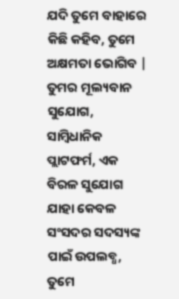ଯଦି ତୁମେ ବାହାରେ କିଛି କହିବ, ତୁମେ ଅକ୍ଷମତା ଭୋଗିବ | ତୁମର ମୂଲ୍ୟବାନ ସୁଯୋଗ, ସାମ୍ବିଧାନିକ ପ୍ଲାଟଫର୍ମ, ଏକ ବିରଳ ସୁଯୋଗ ଯାହା କେବଳ ସଂସଦର ସଦସ୍ୟଙ୍କ ପାଇଁ ଉପଲବ୍ଧ, ତୁମେ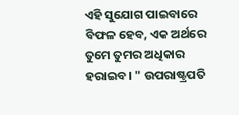ଏହି ସୁଯୋଗ ପାଇବାରେ ବିଫଳ ହେବ, ଏକ ଅର୍ଥରେ ତୁମେ ତୁମର ଅଧିକାର ହରାଇବ। " ଉପରାଷ୍ଟ୍ରପତି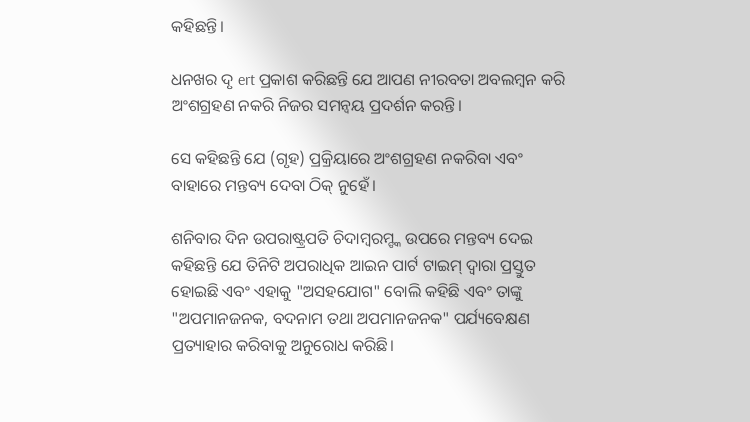କହିଛନ୍ତି।

ଧନଖର ଦୃ ert ପ୍ରକାଶ କରିଛନ୍ତି ଯେ ଆପଣ ନୀରବତା ଅବଲମ୍ବନ କରି ଅଂଶଗ୍ରହଣ ନକରି ନିଜର ସମନ୍ୱୟ ପ୍ରଦର୍ଶନ କରନ୍ତି।

ସେ କହିଛନ୍ତି ଯେ (ଗୃହ) ପ୍ରକ୍ରିୟାରେ ଅଂଶଗ୍ରହଣ ନକରିବା ଏବଂ ବାହାରେ ମନ୍ତବ୍ୟ ଦେବା ଠିକ୍ ନୁହେଁ।

ଶନିବାର ଦିନ ଉପରାଷ୍ଟ୍ରପତି ଚିଦାମ୍ବରମ୍ଙ୍କ ଉପରେ ମନ୍ତବ୍ୟ ଦେଇ କହିଛନ୍ତି ଯେ ତିନିଟି ଅପରାଧିକ ଆଇନ ପାର୍ଟ ଟାଇମ୍ ଦ୍ୱାରା ପ୍ରସ୍ତୁତ ହୋଇଛି ଏବଂ ଏହାକୁ "ଅସହଯୋଗ" ବୋଲି କହିଛି ଏବଂ ତାଙ୍କୁ "ଅପମାନଜନକ, ବଦନାମ ତଥା ଅପମାନଜନକ" ପର୍ଯ୍ୟବେକ୍ଷଣ ପ୍ରତ୍ୟାହାର କରିବାକୁ ଅନୁରୋଧ କରିଛି।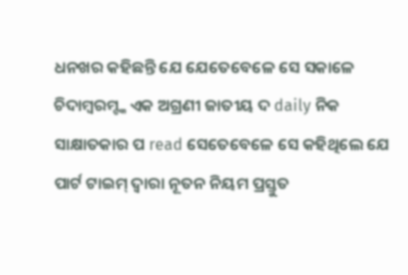ଧନଖର କହିଛନ୍ତି ଯେ ଯେତେବେଳେ ସେ ସକାଳେ ଚିଦାମ୍ବରମ୍ଙ୍କ ଏକ ଅଗ୍ରଣୀ ଜାତୀୟ ଦ daily ନିକ ସାକ୍ଷାତକାର ପ read ସେତେବେଳେ ସେ କହିଥିଲେ ଯେ ପାର୍ଟ ଟାଇମ୍ ଦ୍ୱାରା ନୂତନ ନିୟମ ପ୍ରସ୍ତୁତ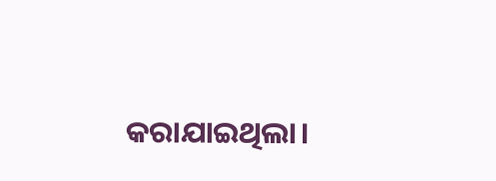କରାଯାଇଥିଲା।